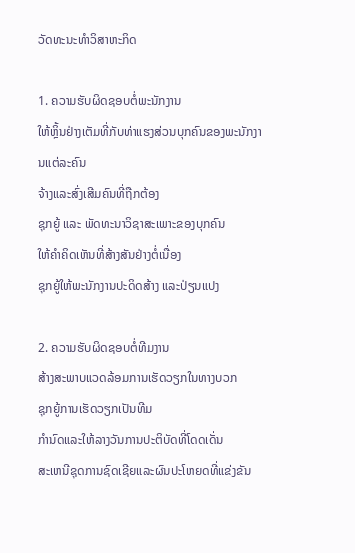ວັດທະນະທໍາວິສາຫະກິດ

1. ຄວາມຮັບຜິດຊອບຕໍ່ພະນັກງານ
ໃຫ້ຫຼິ້ນຢ່າງເຕັມທີ່ກັບທ່າແຮງສ່ວນບຸກຄົນຂອງພະນັກງານແຕ່ລະຄົນ
ຈ້າງແລະສົ່ງເສີມຄົນທີ່ຖືກຕ້ອງ
ຊຸກຍູ້ ແລະ ພັດທະນາວິຊາສະເພາະຂອງບຸກຄົນ
ໃຫ້ຄໍາຄິດເຫັນທີ່ສ້າງສັນຢ່າງຕໍ່ເນື່ອງ
ຊຸກຍູ້ໃຫ້ພະນັກງານປະດິດສ້າງ ແລະປ່ຽນແປງ

2. ຄວາມຮັບຜິດຊອບຕໍ່ທີມງານ
ສ້າງສະພາບແວດລ້ອມການເຮັດວຽກໃນທາງບວກ
ຊຸກຍູ້ການເຮັດວຽກເປັນທີມ
ກໍານົດແລະໃຫ້ລາງວັນການປະຕິບັດທີ່ໂດດເດັ່ນ
ສະເຫນີຊຸດການຊົດເຊີຍແລະຜົນປະໂຫຍດທີ່ແຂ່ງຂັນ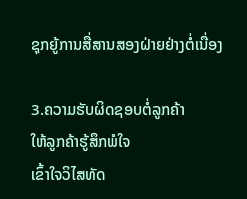ຊຸກຍູ້ການສື່ສານສອງຝ່າຍຢ່າງຕໍ່ເນື່ອງ

3.ຄວາມຮັບຜິດຊອບຕໍ່ລູກຄ້າ
ໃຫ້ລູກຄ້າຮູ້ສຶກພໍໃຈ
ເຂົ້າໃຈວິໄສທັດ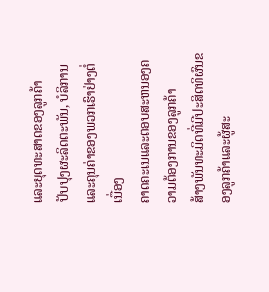ແລະຍຸດທະສາດຂອງລູກຄ້າ
ປັບປຸງຜະລິດຕະພັນ, ບໍລິການ ແລະຄຸນຄ່າຂອງພວກເຮົາຢ່າງຕໍ່ເນື່ອງ
ຄາດຄະເນແລະຕອບສະຫນອງຄວາມຕ້ອງການຂອງລູກຄ້າ
ສ້າງພັນທະມິດທີ່ມີປະສິດທິຜົນຂອງລູກຄ້າແລະຜູ້ສະ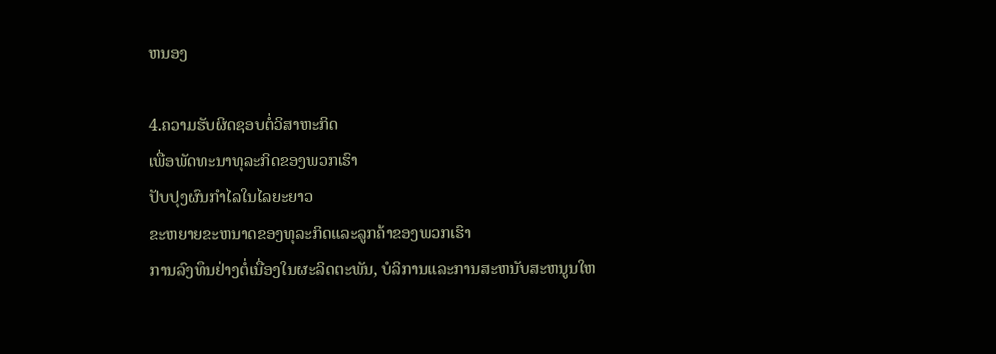ຫນອງ

4.ຄວາມຮັບຜິດຊອບຕໍ່ວິສາຫະກິດ
ເພື່ອພັດທະນາທຸລະກິດຂອງພວກເຮົາ
ປັບປຸງຜົນກໍາໄລໃນໄລຍະຍາວ
ຂະຫຍາຍຂະຫນາດຂອງທຸລະກິດແລະລູກຄ້າຂອງພວກເຮົາ
ການລົງທຶນຢ່າງຕໍ່ເນື່ອງໃນຜະລິດຕະພັນ, ບໍລິການແລະການສະຫນັບສະຫນູນໃຫ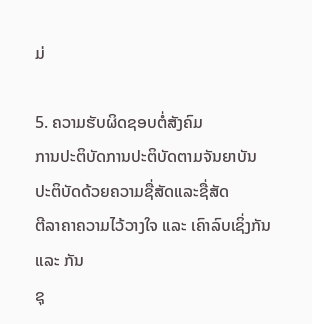ມ່

5. ຄວາມຮັບຜິດຊອບຕໍ່ສັງຄົມ
ການປະຕິບັດການປະຕິບັດຕາມຈັນຍາບັນ
ປະຕິບັດດ້ວຍຄວາມຊື່ສັດແລະຊື່ສັດ
ຕີລາຄາຄວາມໄວ້ວາງໃຈ ແລະ ເຄົາລົບເຊິ່ງກັນ ແລະ ກັນ
ຊຸ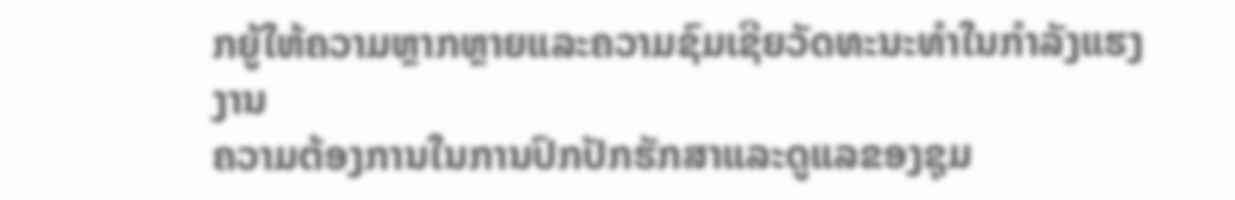ກຍູ້ໃຫ້ຄວາມຫຼາກຫຼາຍແລະຄວາມຊົມເຊີຍວັດທະນະທໍາໃນກໍາລັງແຮງງານ
ຄວາມຕ້ອງການໃນການປົກປັກຮັກສາແລະດູແລຂອງຊຸມ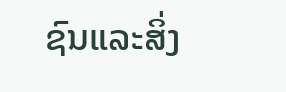ຊົນແລະສິ່ງ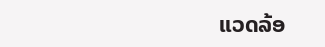ແວດລ້ອ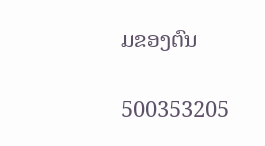ມຂອງຕົນ

500353205